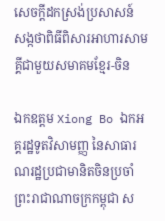សេចក្តីដកស្រង់ប្រសាសន៍ សង្កថាពិធីពិសារអាហារសាមគ្គីជាមួយសមាគមខ្មែរ-ចិន

ឯកឧត្តម Xiong Bo ឯកអគ្គរដ្ឋទូតវិសាមញ្ញ នៃសាធារណរដ្ឋប្រជាមានិតចិនប្រចាំព្រះរាជាណាចក្រកម្ពុជា ស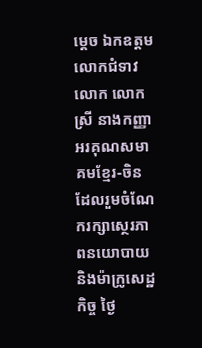ម្តេច ឯកឧត្តម លោកជំទាវ លោក លោកស្រី នាងកញ្ញា អរគុណសមាគមខ្មែរ-ចិន ដែលរួមចំណែករក្សាស្ថេរភាពនយោបាយ និងម៉ាក្រូសេដ្ឋកិច្ច ថ្ងៃ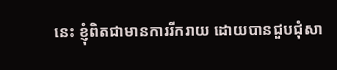នេះ ខ្ញុំពិតជាមានការរីករាយ ដោយបានជួបជុំសា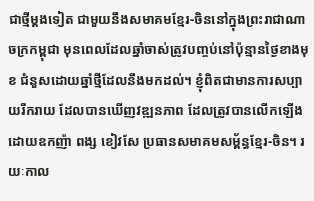ជាថ្មីម្តងទៀត ជាមួយនឹងសមាគមខ្មែរ-ចិននៅក្នុងព្រះរាជាណាចក្រកម្ពុជា មុនពេលដែលឆ្នាំចាស់ត្រូវបញ្ចប់នៅប៉ុន្មានថ្ងៃខាងមុខ ជំនួសដោយឆ្នាំថ្មីដែលនឹងមកដល់។ ខ្ញុំពិតជាមានការសប្បាយរីករាយ ដែលបានឃើញវឌ្ឍនភាព ដែលត្រូវបានលើកឡើងដោយឧកញ៉ា ពង្ស ខៀវសែ ប្រធានសមាគមសម្ព័ន្ធខ្មែរ-ចិន។ រយៈកាល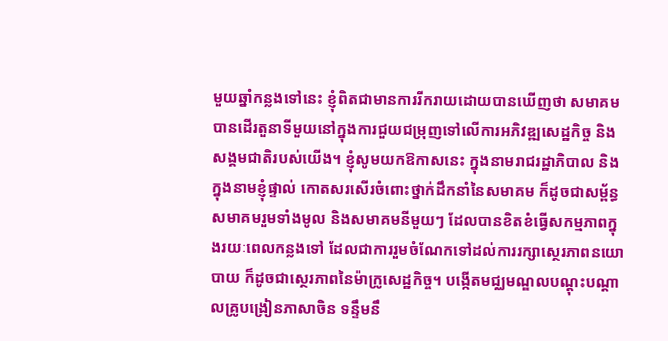មួយឆ្នាំកន្លងទៅនេះ ខ្ញុំពិតជាមានការរីករាយដោយបានឃើញថា សមាគមបានដើរតួនាទីមួយនៅក្នុងការជួយជម្រុញទៅលើការអភិវឌ្ឍសេដ្ឋកិច្ច និងសង្គមជាតិរបស់យើង។ ខ្ញុំសូមយកឱកាសនេះ ក្នុងនាមរាជរដ្ឋាភិបាល និងក្នុងនាមខ្ញុំផ្ទាល់ កោតសរសើរចំពោះថ្នាក់ដឹកនាំនៃសមាគម ក៏ដូចជាសម្ព័ន្ធសមាគមរួមទាំងមូល និងសមាគមនីមួយៗ ដែលបានខិតខំធ្វើសកម្មភាពក្នុងរយៈពេលកន្លងទៅ ដែលជាការរួមចំណែកទៅដល់ការរក្សាស្ថេរភាពនយោបាយ ក៏ដូចជាស្ថេរភាពនៃម៉ាក្រូសេដ្ឋកិច្ច។ បង្កើតមជ្ឈមណ្ឌលបណ្តុះបណ្តាលគ្រូបង្រៀនភាសាចិន ទន្ទឹមនឹ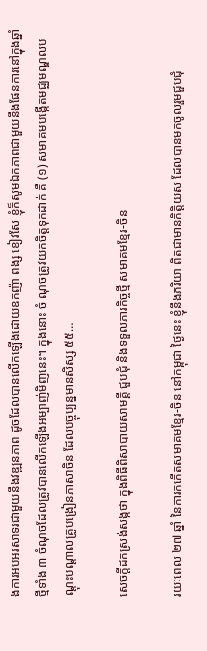ងការអបអរសាទរជាមួយនឹងវឌ្ឍនភាព ដូចដែលបានលើកឡើងដោយឧកញ៉ា ពង្ស ខៀវសែ ខ្ញុំក៏សូមឯកភាពជាមួយនឹងផែនការនៅក្នុងឆ្នាំថ្មីទាំង ៣ ចំណុចដែលត្រូវបានលើកឡើងអម្បាញ់មិញនេះ។ ក្នុងនោះ ចំ ណុចត្រូវយកចិត្តទុកដាក់ គឺ (១) សមាគមបង្កើតមជ្ឈមណ្ឌលបណ្តុះបណ្តាលគ្រូបង្រៀនភាសាចិន ដែលបច្ចុប្បន្នមានសិស្ស ៥៥…

សេចក្តីដកស្រង់សង្កថា ក្នុងពិធីពិសាបាយសាមគ្គី ជួបជុំ និងទទួលភារកិច្ចថ្មី សមាគមខ្មែរ-ចិន

រយៈពេល ២៧ ឆ្នាំ នៃការកកើតសមាគមខ្មែរ-ចិន នៅកម្ពុជា ថ្ងៃនេះ ខ្ញុំនឹងភរិយា ពិតជាមានកិត្តិយស ដែលបានមកចូលរួមជួបជុំ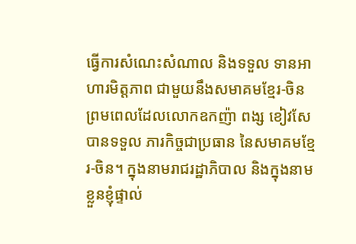ធ្វើការសំណេះសំណាល និងទទួល ទានអាហារមិត្តភាព ជាមួយនឹងសមាគមខ្មែរ-ចិន ព្រមពេលដែលលោកឧកញ៉ា ពង្ស ខៀវសែ បានទទួល ភារកិច្ចជាប្រធាន នៃសមាគមខ្មែរ-ចិន។ ក្នុងនាមរាជរដ្ឋាភិបាល និងក្នុងនាមខ្លួនខ្ញុំផ្ទាល់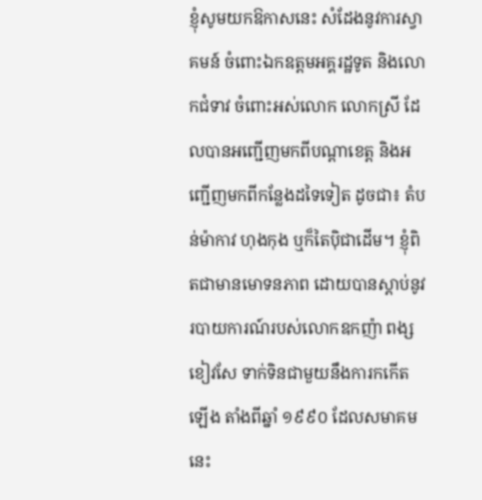ខ្ញុំសូមយកឱកាសនេះ សំដែងនូវការស្វាគមន៍ ចំពោះឯកឧត្តមអគ្គរដ្ឋទូត និងលោកជំទាវ ចំពោះអស់លោក លោកស្រី ដែលបានអញ្ជើញមកពីបណ្តាខេត្ត និងអញ្ជើញមកពីកន្លែងដទៃទៀត ដូចជា៖ តំបន់ម៉ាកាវ ហុងកុង ឬក៏តៃប៉ិជាដើម។ ខ្ញុំពិតជាមានមោទនភាព ដោយបានស្តាប់នូវរបាយការណ៍របស់លោកឧកញ៉ា ពង្ស ខៀវសែ ទាក់ទិនជាមួយនឹងការកកើតឡើង តាំងពីឆ្នាំ ១៩៩០ ដែលសមាគមនេះ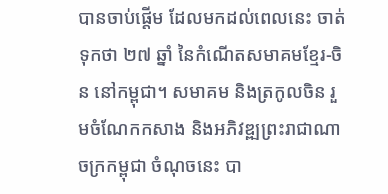បានចាប់ផ្តើម ដែលមកដល់ពេលនេះ ចាត់ទុកថា ២៧ ឆ្នាំ នៃកំណើតសមាគមខ្មែរ-ចិន នៅកម្ពុជា។ សមាគម និងត្រកូលចិន រួមចំណែកកសាង និងអភិវឌ្ឍព្រះរាជាណាចក្រកម្ពុជា ចំណុចនេះ បា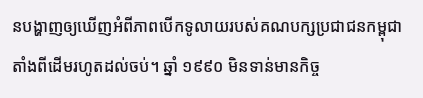នបង្ហាញឲ្យឃើញអំពីភាពបើកទូលាយរបស់គណបក្សប្រជាជនកម្ពុជាតាំងពីដើមរហូតដល់ចប់។ ឆ្នាំ ១៩៩០ មិនទាន់មានកិច្ច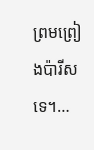ព្រមព្រៀងប៉ារីសទេ។…